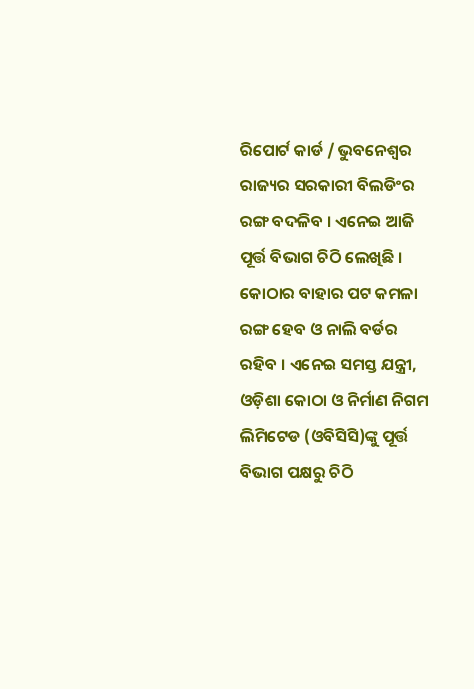ରିପୋର୍ଟ କାର୍ଡ / ଭୁବନେଶ୍ୱର
ରାଜ୍ୟର ସରକାରୀ ବିଲଡିଂର ରଙ୍ଗ ବଦଳିବ । ଏନେଇ ଆଜି ପୂର୍ତ୍ତ ବିଭାଗ ଚିଠି ଲେଖିଛି । କୋଠାର ବାହାର ପଟ କମଳା ରଙ୍ଗ ହେବ ଓ ନାଲି ବର୍ଡର ରହିବ । ଏନେଇ ସମସ୍ତ ଯନ୍ତ୍ରୀ, ଓଡ଼ିଶା କୋଠା ଓ ନିର୍ମାଣ ନିଗମ ଲିମିଟେଡ (ଓବିସିସି)ଙ୍କୁ ପୂର୍ତ୍ତ ବିଭାଗ ପକ୍ଷରୁ ଚିଠି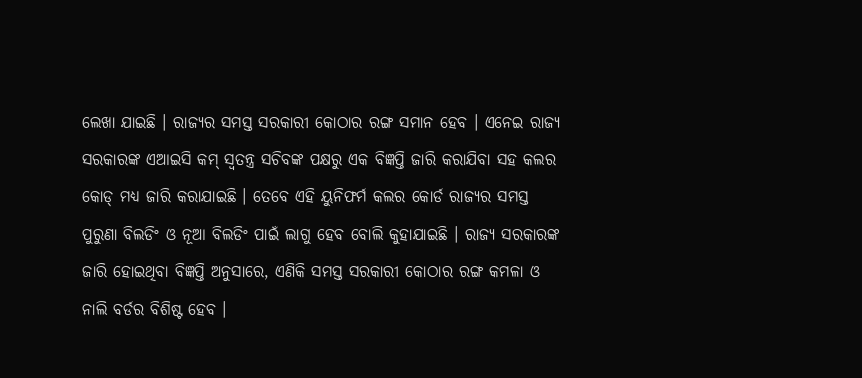ଲେଖା ଯାଇଛି । ରାଜ୍ୟର ସମସ୍ତ ସରକାରୀ କୋଠାର ରଙ୍ଗ ସମାନ ହେବ । ଏନେଇ ରାଜ୍ୟ ସରକାରଙ୍କ ଏଆଇସି କମ୍ ସ୍ୱତନ୍ତ୍ର ସଚିବଙ୍କ ପକ୍ଷରୁ ଏକ ବିଜ୍ଞପ୍ତି ଜାରି କରାଯିବା ସହ କଲର କୋଡ୍ ମଧ୍ୟ ଜାରି କରାଯାଇଛି । ତେବେ ଏହି ୟୁନିଫର୍ମ କଲର କୋର୍ଡ ରାଜ୍ୟର ସମସ୍ତ ପୁରୁଣା ବିଲଡିଂ ଓ ନୂଆ ବିଲଡିଂ ପାଇଁ ଲାଗୁ ହେବ ବୋଲି କୁହାଯାଇଛି । ରାଜ୍ୟ ସରକାରଙ୍କ ଜାରି ହୋଇଥିବା ବିଜ୍ଞପ୍ତି ଅନୁସାରେ, ଏଣିକି ସମସ୍ତ ସରକାରୀ କୋଠାର ରଙ୍ଗ କମଳା ଓ ନାଲି ବର୍ଡର ବିଶିଷ୍ଟ ହେବ ।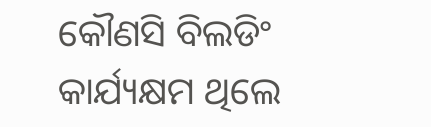କୌଣସି ବିଲଡିଂ କାର୍ଯ୍ୟକ୍ଷମ ଥିଲେ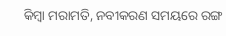କିମ୍ବା ମରାମତି, ନବୀକରଣ ସମୟରେ ରଙ୍ଗ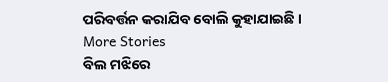ପରିବର୍ତ୍ତନ କରାଯିବ ବୋଲି କୁହାଯାଇଛି ।
More Stories
ବିଲ ମଝିରେ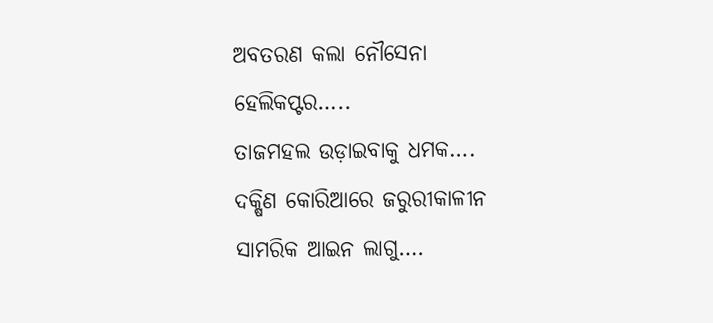ଅବତରଣ କଲା ନୌସେନା ହେଲିକପ୍ଟର…..
ତାଜମହଲ ଉଡ଼ାଇବାକୁ ଧମକ….
ଦକ୍ଷିଣ କୋରିଆରେ ଜରୁରୀକାଳୀନ ସାମରିକ ଆଇନ ଲାଗୁ….